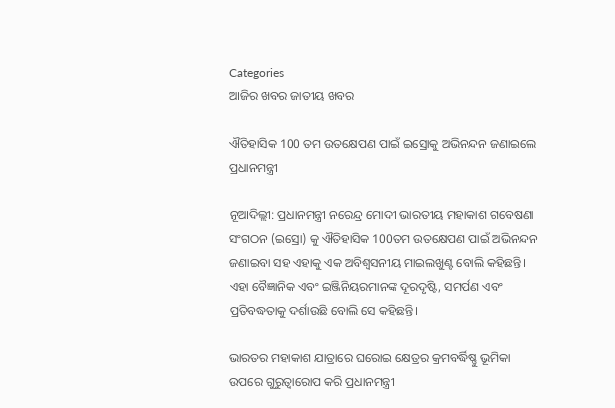Categories
ଆଜିର ଖବର ଜାତୀୟ ଖବର

ଐତିହାସିକ 100 ତମ ଉତକ୍ଷେପଣ ପାଇଁ ଇସ୍ରୋକୁ ଅଭିନନ୍ଦନ ଜଣାଇଲେ ପ୍ରଧାନମନ୍ତ୍ରୀ

ନୂଆଦିଲ୍ଲୀ: ପ୍ରଧାନମନ୍ତ୍ରୀ ନରେନ୍ଦ୍ର ମୋଦୀ ଭାରତୀୟ ମହାକାଶ ଗବେଷଣା ସଂଗଠନ (ଇସ୍ରୋ) କୁ ଐତିହାସିକ 100ତମ ଉତକ୍ଷେପଣ ପାଇଁ ଅଭିନନ୍ଦନ ଜଣାଇବା ସହ ଏହାକୁ ଏକ ଅବିଶ୍ୱସନୀୟ ମାଇଲଖୁଣ୍ଟ ବୋଲି କହିଛନ୍ତି। ଏହା ବୈଜ୍ଞାନିକ ଏବଂ ଇଞ୍ଜିନିୟରମାନଙ୍କ ଦୂରଦୃଷ୍ଟି, ସମର୍ପଣ ଏବଂ ପ୍ରତିବଦ୍ଧତାକୁ ଦର୍ଶାଉଛି ବୋଲି ସେ କହିଛନ୍ତି।

ଭାରତର ମହାକାଶ ଯାତ୍ରାରେ ଘରୋଇ କ୍ଷେତ୍ରର କ୍ରମବର୍ଦ୍ଧିଷ୍ଣୁ ଭୂମିକା ଉପରେ ଗୁରୁତ୍ୱାରୋପ କରି ପ୍ରଧାନମନ୍ତ୍ରୀ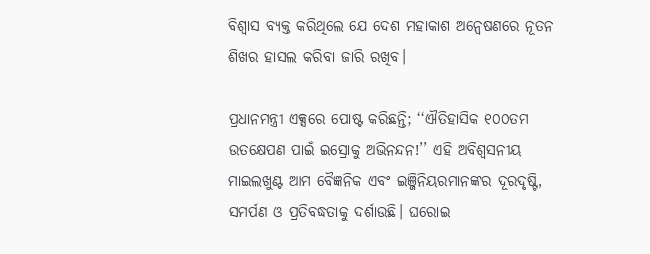ବିଶ୍ୱାସ ବ୍ୟକ୍ତ କରିଥିଲେ ଯେ ଦେଶ ମହାକାଶ ଅନ୍ୱେଷଣରେ ନୂତନ ଶିଖର ହାସଲ କରିବା ଜାରି ରଖିବ।

ପ୍ରଧାନମନ୍ତ୍ରୀ ଏକ୍ସରେ ପୋଷ୍ଟ କରିଛନ୍ତି; ‘‘ଐତିହାସିକ ୧୦୦ତମ ଉତକ୍ଷେପଣ ପାଇଁ ଇସ୍ରୋକୁ ଅଭିନନ୍ଦନ!’’ ଏହି ଅବିଶ୍ୱସନୀୟ ମାଇଲଖୁଣ୍ଟ ଆମ ବୈଜ୍ଞନିକ ଏବଂ ଇଞ୍ଜିନିୟରମାନଙ୍କର ଦୂରଦୃଷ୍ଟି, ସମର୍ପଣ ଓ ପ୍ରତିବଦ୍ଧତାକୁ ଦର୍ଶାଉଛି। ଘରୋଇ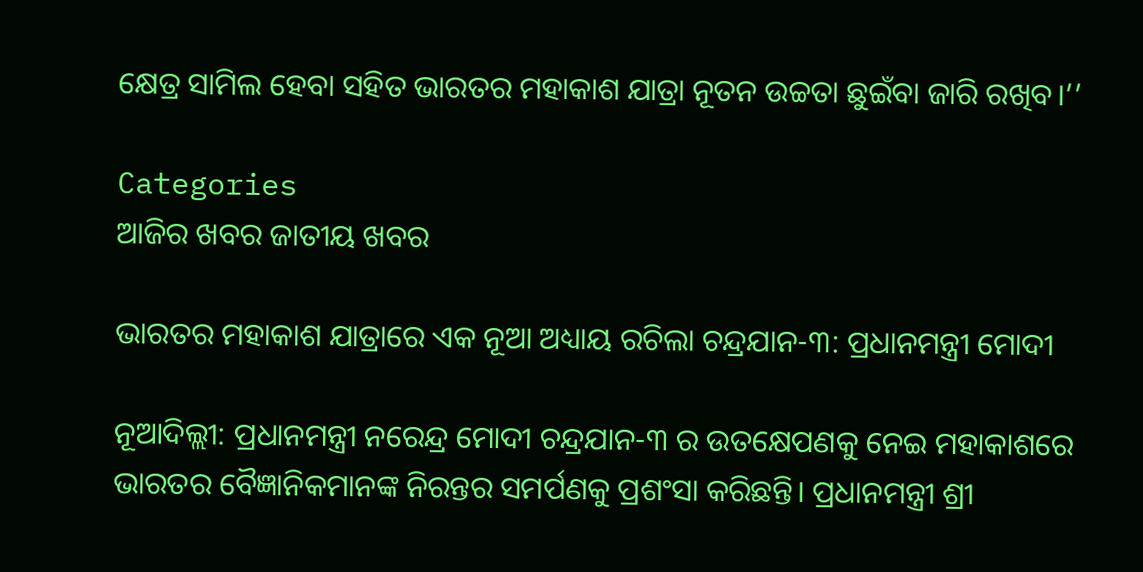କ୍ଷେତ୍ର ସାମିଲ ହେବା ସହିତ ଭାରତର ମହାକାଶ ଯାତ୍ରା ନୂତନ ଉଚ୍ଚତା ଛୁଇଁବା ଜାରି ରଖିବ।’’

Categories
ଆଜିର ଖବର ଜାତୀୟ ଖବର

ଭାରତର ମହାକାଶ ଯାତ୍ରାରେ ଏକ ନୂଆ ଅଧ୍ୟାୟ ରଚିଲା ଚନ୍ଦ୍ରଯାନ-୩: ପ୍ରଧାନମନ୍ତ୍ରୀ ମୋଦୀ

ନୂଆଦିଲ୍ଲୀ: ପ୍ରଧାନମନ୍ତ୍ରୀ ନରେନ୍ଦ୍ର ମୋଦୀ ଚନ୍ଦ୍ରଯାନ-୩ ର ଉତକ୍ଷେପଣକୁ ନେଇ ମହାକାଶରେ ଭାରତର ବୈଜ୍ଞାନିକମାନଙ୍କ ନିରନ୍ତର ସମର୍ପଣକୁ ପ୍ରଶଂସା କରିଛନ୍ତି। ପ୍ରଧାନମନ୍ତ୍ରୀ ଶ୍ରୀ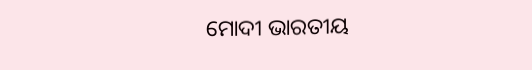ମୋଦୀ ଭାରତୀୟ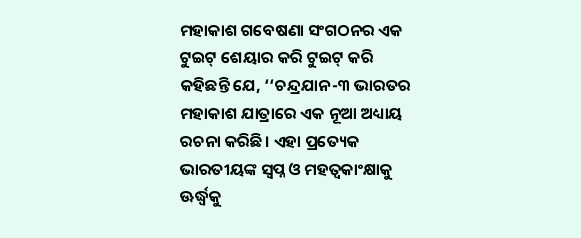ମହାକାଶ ଗବେଷଣା ସଂଗଠନର ଏକ ଟୁଇଟ୍ ଶେୟାର କରି ଟୁଇଟ୍ କରି କହିଛନ୍ତି ଯେ, ‘‘ଚନ୍ଦ୍ରଯାନ-୩ ଭାରତର ମହାକାଶ ଯାତ୍ରାରେ ଏକ ନୂଆ ଅଧ୍ୟାୟ ରଚନା କରିଛି। ଏହା ପ୍ରତ୍ୟେକ ଭାରତୀୟଙ୍କ ସ୍ୱପ୍ନ ଓ ମହତ୍ୱକାଂକ୍ଷାକୁ ଊର୍ଦ୍ଧ୍ୱକୁ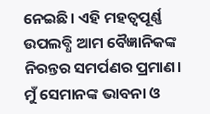ନେଇଛି। ଏହି ମହତ୍ୱପୂର୍ଣ୍ଣ ଉପଲବ୍ଧି ଆମ ବୈଜ୍ଞାନିକଙ୍କ ନିରନ୍ତର ସମର୍ପଣର ପ୍ରମାଣ। ମୁଁ ସେମାନଙ୍କ ଭାବନା ଓ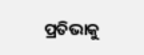ପ୍ରତିଭାକୁ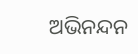ଅଭିନନ୍ଦନ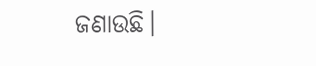ଜଣାଉଛି।